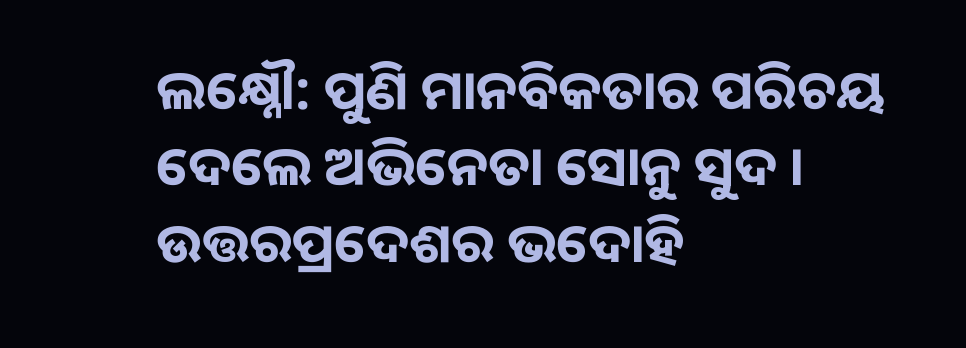ଲକ୍ଷ୍ନୌ: ପୁଣି ମାନବିକତାର ପରିଚୟ ଦେଲେ ଅଭିନେତା ସୋନୁ ସୁଦ । ଉତ୍ତରପ୍ରଦେଶର ଭଦୋହି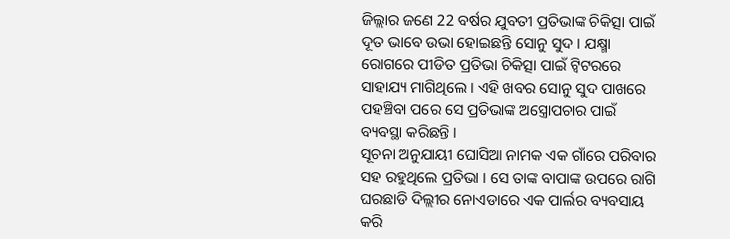ଜିଲ୍ଲାର ଜଣେ 22 ବର୍ଷର ଯୁବତୀ ପ୍ରତିଭାଙ୍କ ଚିକିତ୍ସା ପାଇଁ ଦୂତ ଭାବେ ଉଭା ହୋଇଛନ୍ତି ସୋନୁ ସୁଦ । ଯକ୍ଷ୍ମା ରୋଗରେ ପୀଡିତ ପ୍ରତିଭା ଚିକିତ୍ସା ପାଇଁ ଟ୍ବିଟରରେ ସାହାଯ୍ୟ ମାଗିଥିଲେ । ଏହି ଖବର ସୋନୁ ସୁଦ ପାଖରେ ପହଞ୍ଚିବା ପରେ ସେ ପ୍ରତିଭାଙ୍କ ଅସ୍ତ୍ରୋପଚାର ପାଇଁ ବ୍ୟବସ୍ଥା କରିଛନ୍ତି ।
ସୂଚନା ଅନୁଯାୟୀ ଘୋସିଆ ନାମକ ଏକ ଗାଁରେ ପରିବାର ସହ ରହୁଥିଲେ ପ୍ରତିଭା । ସେ ତାଙ୍କ ବାପାଙ୍କ ଉପରେ ରାଗି ଘରଛାଡି ଦିଲ୍ଲୀର ନୋଏଡାରେ ଏକ ପାର୍ଲର ବ୍ୟବସାୟ କରି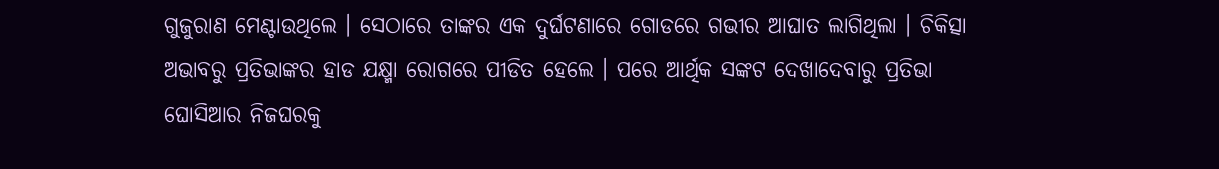ଗୁଜୁରାଣ ମେଣ୍ଟାଉଥିଲେ । ସେଠାରେ ତାଙ୍କର ଏକ ଦୁର୍ଘଟଣାରେ ଗୋଡରେ ଗଭୀର ଆଘାତ ଲାଗିଥିଲା । ଚିକିତ୍ସା ଅଭାବରୁ ପ୍ରତିଭାଙ୍କର ହାଡ ଯକ୍ଷ୍ମା ରୋଗରେ ପୀଡିତ ହେଲେ । ପରେ ଆର୍ଥିକ ସଙ୍କଟ ଦେଖାଦେବାରୁ ପ୍ରତିଭା ଘୋସିଆର ନିଜଘରକୁ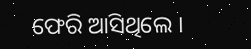ଫେରି ଆସିଥିଲେ ।